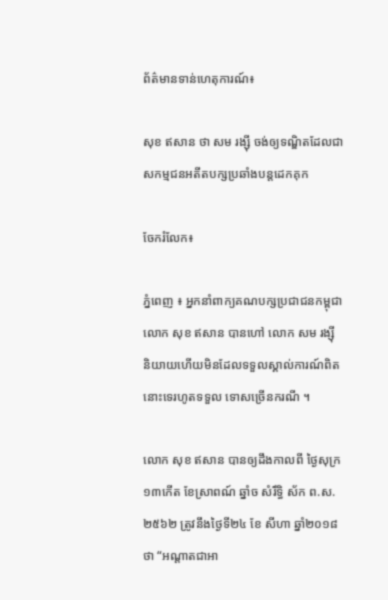ព័ត៌មានទាន់ហេតុការណ៍៖

សុខ ឥសាន ថា សម រង្ស៊ី ចង់ឲ្យទណ្ឌិតដែលជាសកម្មជនអតីតបក្សប្រឆាំងបន្តដេកគុក

ចែករំលែក៖

ភ្នំពេញ ៖ អ្នកនាំពាក្យគណបក្សប្រជាជនកម្ពុជាលោក សុខ ឥសាន បានហៅ លោក សម រង្ស៊ី និយាយហើយមិនដែលទទួលស្គាល់ការណ៍ពិតនោះទេរហូតទទួល ទោសច្រើនករណី ។

លោក សុខ ឥសាន បានឲ្យដឹងកាលពី ថ្ងៃសុក្រ ១៣កើត ខែស្រាពណ៍ ឆ្នាំច សំរឹទ្ធិ ស័ក ព.ស.២៥៦២ ត្រូវនឹងថ្ងៃទី២៤ ខែ សីហា ឆ្នាំ២០១៨ថា “អណ្តាតជាអា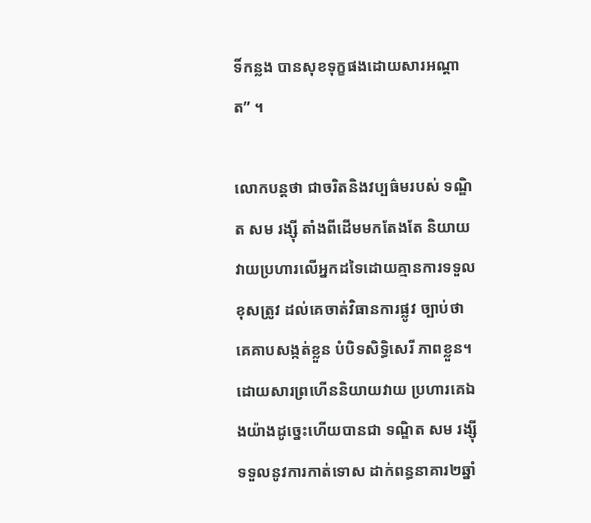ទិ៍កន្លង បានសុខទុក្ខផងដោយសារអណ្តាត” ។

លោកបន្តថា ជាចរិតនិងវប្បធ៌មរបស់ ទណ្ឌិត សម រង្សុី តាំងពីដើមមកតែងតែ និយាយវាយប្រហារលើអ្នកដទៃដោយគ្មានការទទួលខុសត្រូវ ដល់គេចាត់វិធានការផ្លូវ ច្បាប់ថាគេគាបសង្កត់ខ្លួន បំបិទសិទ្ធិសេរី ភាពខ្លួន។ ដោយសារព្រហើននិយាយវាយ ប្រហារគេឯងយ៉ាងដូច្នេះហើយបានជា ទណ្ឌិត សម រង្ស៊ី ទទួលនូវការកាត់ទោស ដាក់ពន្ធនាគារ២ឆ្នាំ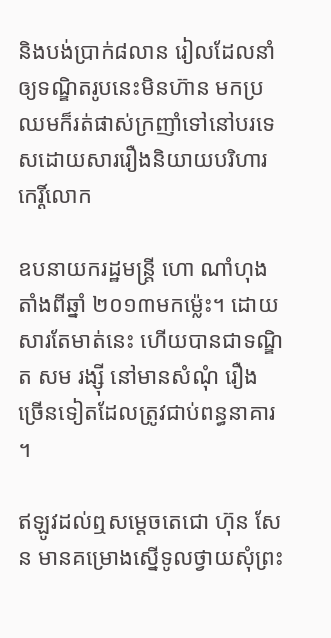និងបង់ប្រាក់៨លាន រៀលដែលនាំឲ្យទណ្ឌិតរូបនេះមិនហ៊ាន មកប្រឈមក៏រត់ផាស់ក្រញាំទៅនៅបរទេសដោយសាររឿងនិយាយបរិហារកេរ្តិ៍លោក

ឧបនាយករដ្ឋមន្ត្រី ហោ ណាំហុង តាំងពីឆ្នាំ ២០១៣មកម៉្លេះ។ ដោយសារតែមាត់នេះ ហើយបានជាទណ្ឌិត សម រង្ស៊ី នៅមានសំណុំ រឿងច្រើនទៀតដែលត្រូវជាប់ពន្ធនាគារ ។

ឥឡូវដល់ឮសម្តេចតេជោ ហ៊ុន សែន មានគម្រោងស្នើទូលថ្វាយសុំព្រះ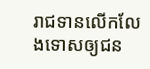រាជទានលើកលែងទោសឲ្យជន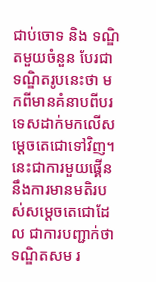ជាប់ចោទ និង ទណ្ឌិតមួយចំនួន បែរជាទណ្ឌិតរូបនេះថា មកពីមានគំនាបពីបរទេសដាក់មកលើសម្តេចតេជោទៅវិញ។ នេះជាការមួយផ្គើន នឹងការមានមតិរបស់សម្តេចតេជោដែល ជាការបញ្ជាក់ថា ទណ្ឌិតសម រ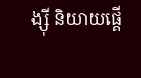ង្ស៊ី និយាយផ្គើ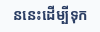ននេះដើម្បីទុក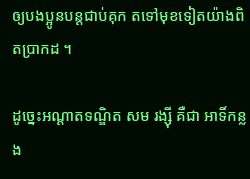ឲ្យបងប្អូនបន្តជាប់គុក តទៅមុខទៀតយ៉ាងពិតប្រាកដ ។

ដូច្នេះអណ្តាតទណ្ឌិត សម រង្ស៊ី គឺជា អាទិ៍កន្លង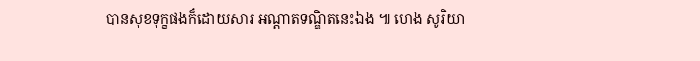បានសុខទុក្ខផងក៏ដោយសារ អណ្តាតទណ្ឌិតនេះឯង ៕ ហេង សូរិយា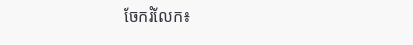ចែករំលែក៖